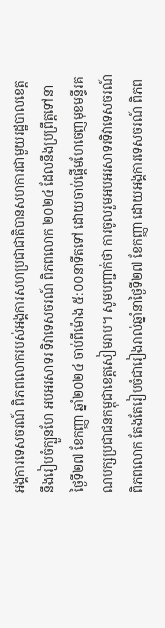អង្គការទេសចរណ៍ ពិភពលោករបស់អង្គការសហប្រជាជាតិបានសហការជាមួយរដ្ឋបាលខេត្តនឹងរៀបចំក្បួនហែ អបអរសាទរ ទិវាទេសចរណ៍ ពិភពលោក ២០២៤ ដែលនឹងប្រព្រឹត្តទៅនាថ្ងៃទី២៧ ខែកញ្ញា ឆ្នាំ២០២៤ ចាប់ពីម៉ោង ៥:០០នាទីតទៅ ដោយចាប់ផ្តេីមហែចេញមុខមន្ទីរគណបក្សប្រជាជនកម្ពុជាខេត្តសៀមរាប។ សូមបញ្ជាក់ថា ការចូលរួមអបអរសាទរទិវាទេសចរណ៍ពិភពលោក តែងតែរៀបចំជារៀងរាល់ឆ្នាំនាថ្ងៃទី២៧ ខែកញ្ញា ដោយអង្គការទេសចរណ៍ ពិភព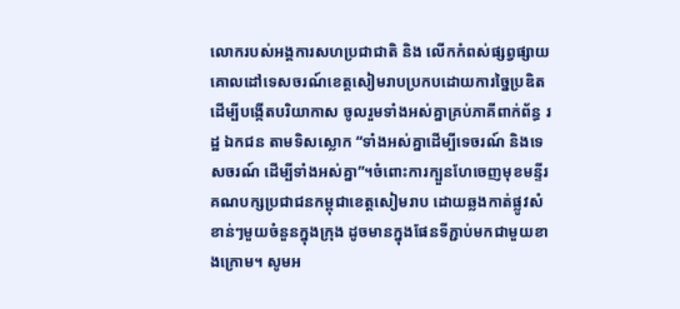លោករបស់អង្គការសហប្រជាជាតិ និង លើកកំពស់ផ្សព្វផ្សាយគោលដៅទេសចរណ៍ខេត្តសៀមរាបប្រកបដោយការច្នៃប្រឌិត ដេីម្បីបង្កើតបរិយាកាស ចូលរួមទាំងអស់គ្នាគ្រប់ភាគីពាក់ព័ន្ធ រដ្ឋ ឯកជន តាមទិសស្លោក “ទាំងអស់គ្នាដើម្បីទេចរណ៍ និងទេសចរណ៍ ដើម្បីទាំងអស់គ្នា”។ចំពោះការក្បួនហែចេញមុខមន្ទីរគណបក្សប្រជាជនកម្ពុជាខេត្តសៀមរាប ដោយឆ្លងកាត់ផ្លូវសំខាន់ៗមួយចំនួនក្នុងក្រុង ដូចមានក្នុងផែនទីភ្ជាប់មកជាមួយខាងក្រោម។ សូមអ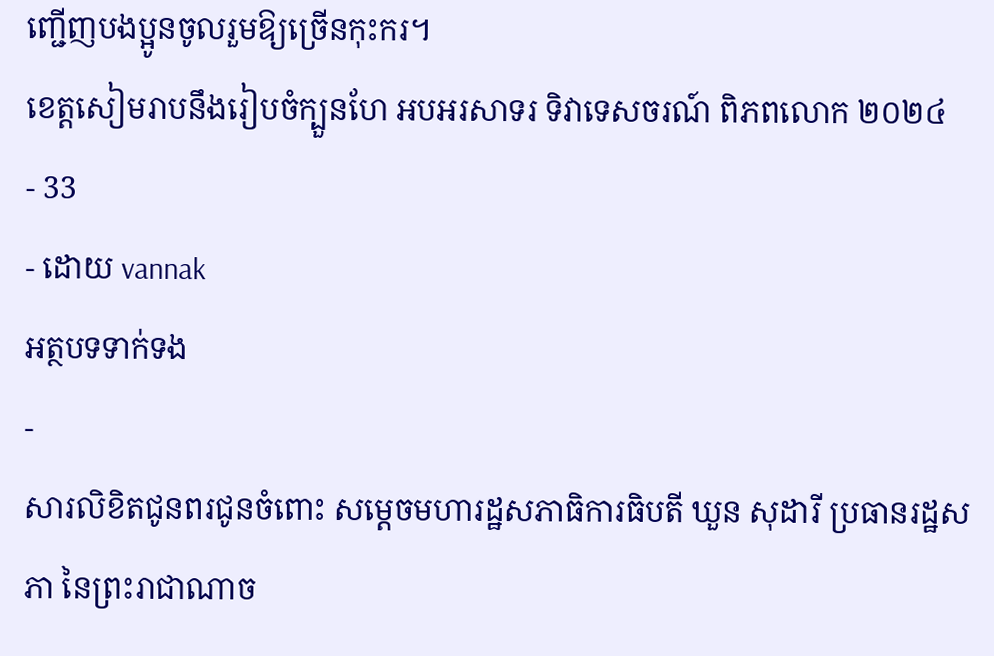ញ្ជេីញបងប្អូនចូលរួមឱ្យច្រេីនកុះករ។
ខេត្តសៀមរាបនឹងរៀបចំក្បួនហែ អបអរសាទរ ទិវាទេសចរណ៍ ពិភពលោក ២០២៤
- 33
- ដោយ vannak
អត្ថបទទាក់ទង
-
សារលិខិតជូនពរជូនចំពោះ សម្តេចមហារដ្ឋសភាធិការធិបតី ឃួន សុដារី ប្រធានរដ្ឋសភា នៃព្រះរាជាណាច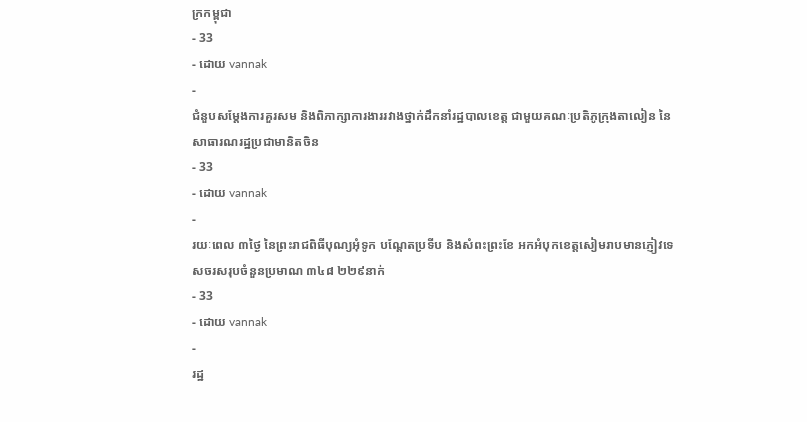ក្រកម្ពុជា
- 33
- ដោយ vannak
-
ជំនួបសម្ដែងការគួរសម និងពិភាក្សាការងាររវាងថ្នាក់ដឹកនាំរដ្ឋបាលខេត្ត ជាមួយគណៈប្រតិភូក្រុងតាលៀន នៃសាធារណរដ្ឋប្រជាមានិតចិន
- 33
- ដោយ vannak
-
រយៈពេល ៣ថ្ងៃ នៃព្រះរាជពិធីបុណ្យអុំទូក បណ្តែតប្រទីប និងសំពះព្រះខែ អកអំបុកខេត្តសៀមរាបមានភ្ញៀវទេសចរសរុបចំនួនប្រមាណ ៣៤៨ ២២៩នាក់
- 33
- ដោយ vannak
-
រដ្ឋ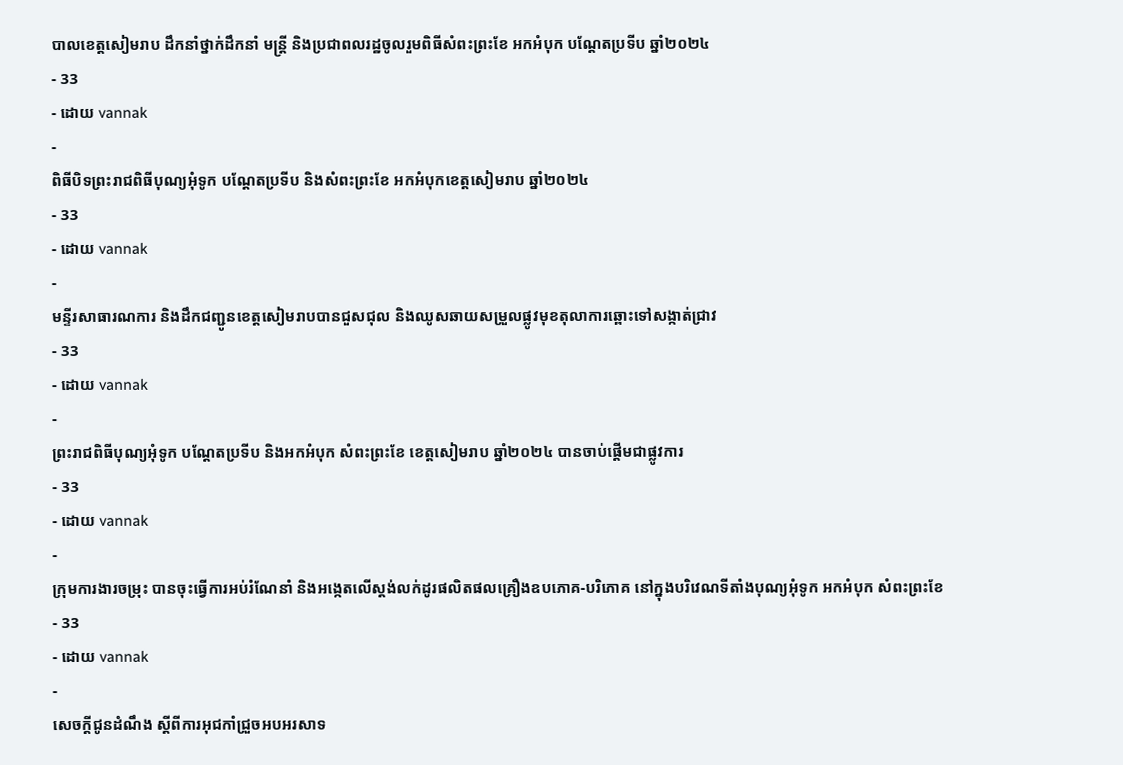បាលខេត្តសៀមរាប ដឹកនាំថ្នាក់ដឹកនាំ មន្រ្តី និងប្រជាពលរដ្ឋចូលរួមពិធីសំពះព្រះខែ អកអំបុក បណ្ដែតប្រទីប ឆ្នាំ២០២៤
- 33
- ដោយ vannak
-
ពិធីបិទព្រះរាជពិធីបុណ្យអុំទូក បណ្តែតប្រទីប និងសំពះព្រះខែ អកអំបុកខេត្តសៀមរាប ឆ្នាំ២០២៤
- 33
- ដោយ vannak
-
មន្ទីរសាធារណការ និងដឹកជញ្ជូនខេត្តសៀមរាបបានជួសជុល និងឈូសឆាយសម្រួលផ្លូវមុខតុលាការឆ្ពោះទៅសង្កាត់ជ្រាវ
- 33
- ដោយ vannak
-
ព្រះរាជពិធីបុណ្យអុំទូក បណ្តែតប្រទីប និងអកអំបុក សំពះព្រះខែ ខេត្តសៀមរាប ឆ្នាំ២០២៤ បានចាប់ផ្ដើមជាផ្លូវការ
- 33
- ដោយ vannak
-
ក្រុមការងារចម្រុះ បានចុះធ្វើការអប់រំណែនាំ និងអង្កេតលើស្តង់លក់ដូរផលិតផលគ្រឿងឧបភោគ-បរិភោគ នៅក្នុងបរិវេណទីតាំងបុណ្យអុំទូក អកអំបុក សំពះព្រះខែ
- 33
- ដោយ vannak
-
សេចក្តីជូនដំណឹង ស្តីពីការអុជកាំជ្រួចអបអរសាទ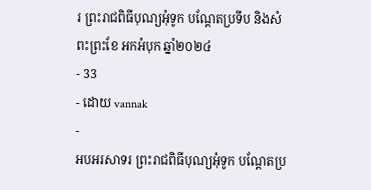រ ព្រះរាជពិធីបុណ្យអុំទូក បណ្តែតប្រទីប និងសំពះព្រះខែ អកអំបុក ឆ្នាំ២០២៤
- 33
- ដោយ vannak
-
អបអរសាទរ ព្រះរាជពិធីបុណ្យអុំទូក បណ្ដែតប្រ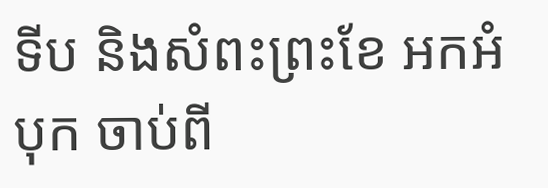ទីប និងសំពះព្រះខែ អកអំបុក ចាប់ពី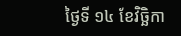ថ្ងៃទី ១៤ ខែវិច្ឆិកា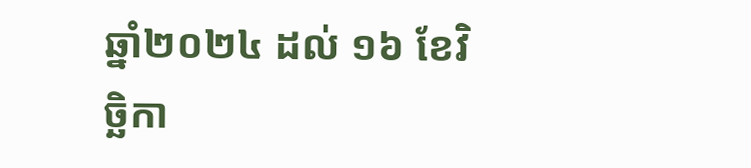ឆ្នាំ២០២៤ ដល់ ១៦ ខែវិច្ឆិកា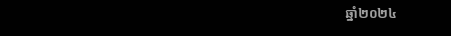ឆ្នាំ២០២៤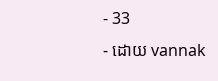- 33
- ដោយ vannak